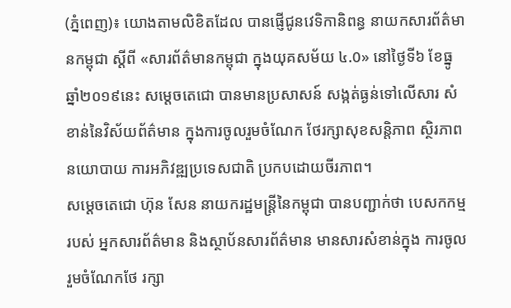(ភ្នំពេញ)៖ យោងតាមលិខិតដែល បានផ្ញើជូនវេទិកានិពន្ធ នាយកសារព័ត៌មានកម្ពុជា ស្តីពី «សារព័ត៌មានកម្ពុជា ក្នុងយុគសម័យ ៤.0» នៅថ្ងៃទី៦ ខែធ្នូ ឆ្នាំ២០១៩នេះ សម្តេចតេជោ បានមានប្រសាសន៍ សង្កត់ធ្ងន់ទៅលើសារ សំខាន់នៃវិស័យព័ត៌មាន ក្នុងការចូលរួមចំណែក ថែរក្សាសុខសន្តិភាព ស្ថិរភាពនយោបាយ ការអភិវឌ្ឍប្រទេសជាតិ ប្រកបដោយចីរភាព។
សម្តេចតេជោ ហ៊ុន សែន នាយករដ្ឋមន្ត្រីនៃកម្ពុជា បានបញ្ជាក់ថា បេសកកម្មរបស់ អ្នកសារព័ត៌មាន និងស្ថាប័នសារព័ត៌មាន មានសារសំខាន់ក្នុង ការចូលរួមចំណែកថែ រក្សា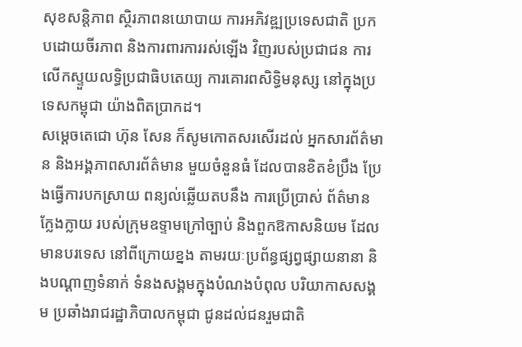សុខសន្តិភាព ស្ថិរភាពនយោបាយ ការអភិវឌ្ឍប្រទេសជាតិ ប្រកបដោយចីរភាព និងការពារការរស់ឡើង វិញរបស់ប្រជាជន ការលើកស្ទួយលទ្ធិប្រជាធិបតេយ្យ ការគោរពសិទ្ធិមនុស្ស នៅក្នុងប្រទេសកម្ពុជា យ៉ាងពិតប្រាកដ។
សម្តេចតេជោ ហ៊ុន សែន ក៏សូមកោតសរសើរដល់ អ្នកសារព័ត៌មាន និងអង្គភាពសារព័ត៌មាន មួយចំនួនធំ ដែលបានខិតខំប្រឹង ប្រែងធ្វើការបកស្រាយ ពន្យល់ឆ្លើយតបនឹង ការប្រើប្រាស់ ព័ត៌មានក្លែងក្លាយ របស់ក្រុមឧទ្ទាមក្រៅច្បាប់ និងពួកឱកាសនិយម ដែលមានបរទេស នៅពីក្រោយខ្នង តាមរយៈប្រព័ន្ធផ្សព្វផ្សាយនានា និងបណ្តាញទំនាក់ ទំនងសង្គមក្នុងបំណងបំពុល បរិយាកាសសង្គម ប្រឆាំងរាជរដ្ឋាភិបាលកម្ពុជា ជូនដល់ជនរួមជាតិ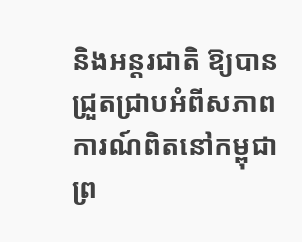និងអន្តរជាតិ ឱ្យបានជ្រួតជ្រាបអំពីសភាព ការណ៍ពិតនៅកម្ពុជា ព្រ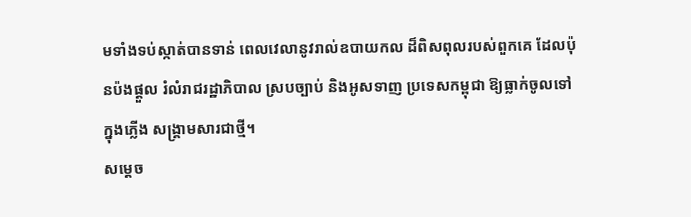មទាំងទប់ស្កាត់បានទាន់ ពេលវេលានូវរាល់ឧបាយកល ដ៏ពិសពុលរបស់ពួកគេ ដែលប៉ុនប៉ងផ្តួល រំលំរាជរដ្ឋាភិបាល ស្របច្បាប់ និងអូសទាញ ប្រទេសកម្ពុជា ឱ្យធ្លាក់ចូលទៅក្នុងភ្លើង សង្គ្រាមសារជាថ្មី។
សម្តេច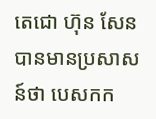តេជោ ហ៊ុន សែន បានមានប្រសាសន៍ថា បេសកក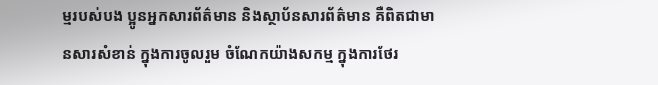ម្មរបស់បង ប្អូនអ្នកសារព័ត៌មាន និងស្ថាប័នសារព័ត៌មាន គឺពិតជាមានសារសំខាន់ ក្នុងការចូលរួម ចំណែកយ៉ាងសកម្ម ក្នុងការថែរ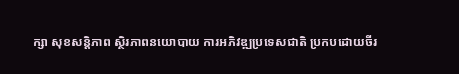ក្សា សុខសន្តិភាព ស្ថិរភាពនយោបាយ ការអភិវឌ្ឍប្រទេសជាតិ ប្រកបដោយចីរ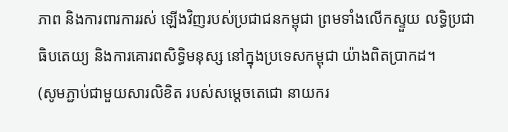ភាព និងការពារការរស់ ឡើងវិញរបស់ប្រជាជនកម្ពុជា ព្រមទាំងលើកស្ទួយ លទ្ធិប្រជាធិបតេយ្យ និងការគោរពសិទ្ធិមនុស្ស នៅក្នុងប្រទេសកម្ពុជា យ៉ាងពិតប្រាកដ។
(សូមភ្ជាប់ជាមួយសារលិខិត របស់សម្ដេចតេជោ នាយករ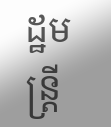ដ្ឋមន្ត្រី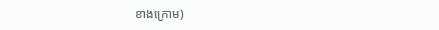ខាងក្រោម)